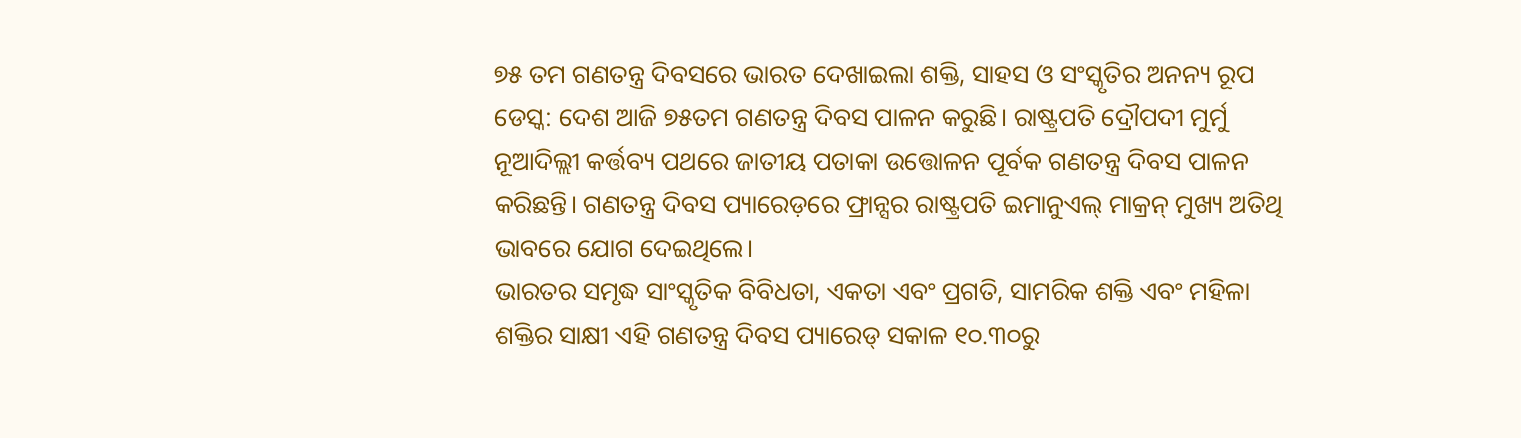୭୫ ତମ ଗଣତନ୍ତ୍ର ଦିବସରେ ଭାରତ ଦେଖାଇଲା ଶକ୍ତି, ସାହସ ଓ ସଂସ୍କୃତିର ଅନନ୍ୟ ରୂପ
ଡେସ୍କ: ଦେଶ ଆଜି ୭୫ତମ ଗଣତନ୍ତ୍ର ଦିବସ ପାଳନ କରୁଛି। ରାଷ୍ଟ୍ରପତି ଦ୍ରୌପଦୀ ମୁର୍ମୁ ନୂଆଦିଲ୍ଲୀ କର୍ତ୍ତବ୍ୟ ପଥରେ ଜାତୀୟ ପତାକା ଉତ୍ତୋଳନ ପୂର୍ବକ ଗଣତନ୍ତ୍ର ଦିବସ ପାଳନ କରିଛନ୍ତି। ଗଣତନ୍ତ୍ର ଦିବସ ପ୍ୟାରେଡ଼ରେ ଫ୍ରାନ୍ସର ରାଷ୍ଟ୍ରପତି ଇମାନୁଏଲ୍ ମାକ୍ରନ୍ ମୁଖ୍ୟ ଅତିଥି ଭାବରେ ଯୋଗ ଦେଇଥିଲେ।
ଭାରତର ସମୃଦ୍ଧ ସାଂସ୍କୃତିକ ବିବିଧତା, ଏକତା ଏବଂ ପ୍ରଗତି, ସାମରିକ ଶକ୍ତି ଏବଂ ମହିଳା ଶକ୍ତିର ସାକ୍ଷୀ ଏହି ଗଣତନ୍ତ୍ର ଦିବସ ପ୍ୟାରେଡ୍ ସକାଳ ୧୦.୩୦ରୁ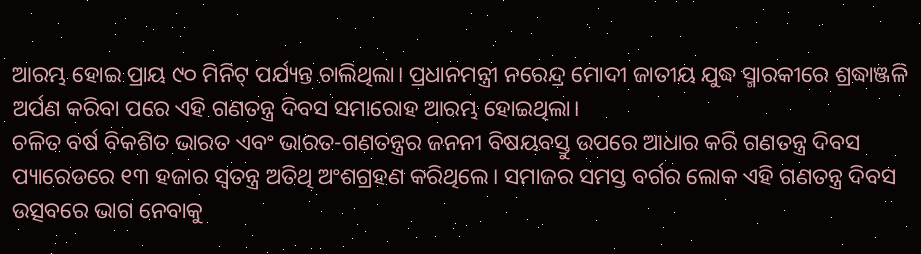ଆରମ୍ଭ ହୋଇ ପ୍ରାୟ ୯୦ ମିନିଟ୍ ପର୍ଯ୍ୟନ୍ତ ଚାଲିଥିଲା। ପ୍ରଧାନମନ୍ତ୍ରୀ ନରେନ୍ଦ୍ର ମୋଦୀ ଜାତୀୟ ଯୁଦ୍ଧ ସ୍ମାରକୀରେ ଶ୍ରଦ୍ଧାଞ୍ଜଳି ଅର୍ପଣ କରିବା ପରେ ଏହି ଗଣତନ୍ତ୍ର ଦିବସ ସମାରୋହ ଆରମ୍ଭ ହୋଇଥିଲା।
ଚଳିତ ବର୍ଷ ବିକଶିତ ଭାରତ ଏବଂ ଭାରତ-ଗଣତନ୍ତ୍ରର ଜନନୀ ବିଷୟବସ୍ତୁ ଉପରେ ଆଧାର କରି ଗଣତନ୍ତ୍ର ଦିବସ ପ୍ୟାରେଡରେ ୧୩ ହଜାର ସ୍ୱତନ୍ତ୍ର ଅତିଥି ଅଂଶଗ୍ରହଣ କରିଥିଲେ। ସମାଜର ସମସ୍ତ ବର୍ଗର ଲୋକ ଏହି ଗଣତନ୍ତ୍ର ଦିବସ ଉତ୍ସବରେ ଭାଗ ନେବାକୁ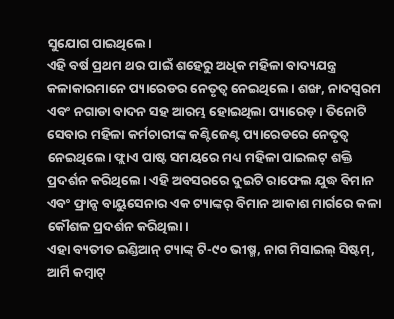ସୁଯୋଗ ପାଇଥିଲେ।
ଏହି ବର୍ଷ ପ୍ରଥମ ଥର ପାଇଁ ଶହେରୁ ଅଧିକ ମହିଳା ବାଦ୍ୟଯନ୍ତ୍ର କଳାକାରମାନେ ପ୍ୟାରେଡର ନେତୃତ୍ୱ ନେଇଥିଲେ। ଶଙ୍ଖ, ନାଦସ୍ୱରମ ଏବଂ ନଗାଡା ବାଦନ ସହ ଆରମ୍ଭ ହୋଇଥିଲା ପ୍ୟାରେଡ଼। ତିନୋଟି ସେବାର ମହିଳା କର୍ମଚାରୀଙ୍କ କଣ୍ଟିଜେଣ୍ଟ ପ୍ୟାରେଡରେ ନେତୃତ୍ୱ ନେଇଥିଲେ। ଫ୍ଲାଏ ପାଷ୍ଟ ସମୟରେ ମଧ୍ୟ ମହିଳା ପାଇଲଟ୍ ଶକ୍ତି ପ୍ରଦର୍ଶନ କରିଥିଲେ। ଏହି ଅବସରରେ ଦୁଇଟି ରାଫେଲ ଯୁଦ୍ଧ ବିମାନ ଏବଂ ଫ୍ରାନ୍ସ ବାୟୁସେନାର ଏକ ଟ୍ୟାଙ୍କର୍ ବିମାନ ଆକାଶ ମାର୍ଗରେ କଳା କୌଶଳ ପ୍ରଦର୍ଶନ କରିଥିଲା।
ଏହା ବ୍ୟତୀତ ଇଣ୍ଡିଆନ୍ ଟ୍ୟାଙ୍କ୍ ଟି-୯୦ ଭୀଷ୍ମ, ନାଗ ମିସାଇଲ୍ ସିଷ୍ଟମ୍, ଆର୍ମି କମ୍ବାଟ୍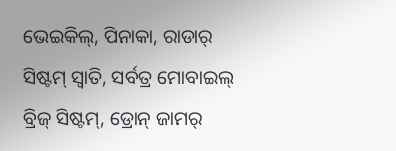ଭେଇକିଲ୍, ପିନାକା, ରାଡାର୍ ସିଷ୍ଟମ୍ ସ୍ଵାତି, ସର୍ବତ୍ର ମୋବାଇଲ୍ ବ୍ରିଜ୍ ସିଷ୍ଟମ୍, ଡ୍ରୋନ୍ ଜାମର୍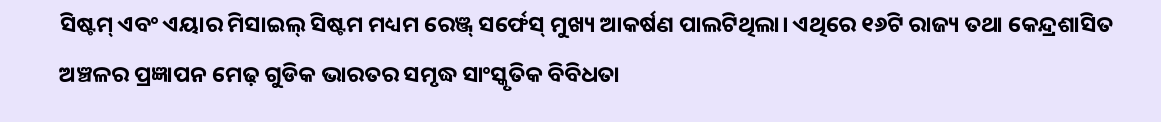ସିଷ୍ଟମ୍ ଏବଂ ଏୟାର ମିସାଇଲ୍ ସିଷ୍ଟମ ମଧ୍ୟମ ରେଞ୍ଜ୍ ସର୍ଫେସ୍ ମୁଖ୍ୟ ଆକର୍ଷଣ ପାଲଟିଥିଲା। ଏଥିରେ ୧୬ଟି ରାଜ୍ୟ ତଥା କେନ୍ଦ୍ରଶାସିତ ଅଞ୍ଚଳର ପ୍ରଜ୍ଞାପନ ମେଢ଼ ଗୁଡିକ ଭାରତର ସମୃଦ୍ଧ ସାଂସ୍କୃତିକ ବିବିଧତା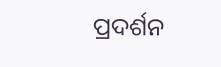ପ୍ରଦର୍ଶନ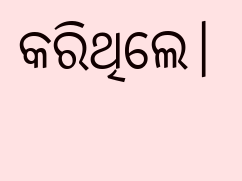କରିଥିଲେ।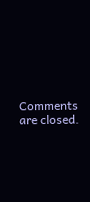Comments are closed.